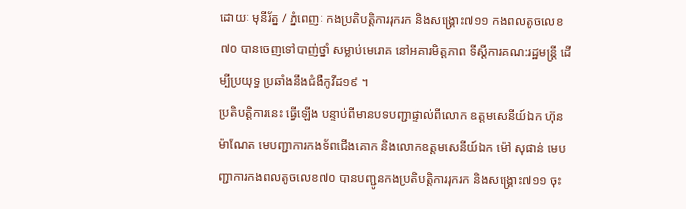ដោយៈ មុនីរ័ត្ន / ភ្នំពេញៈ កងប្រតិបត្តិការរុករក និងសង្គ្រោះ៧១១ កងពលតូចលេខ៧០ បានចេញទៅបាញ់ថ្នាំ សម្លាប់មេរោគ នៅអគារមិត្តភាព ទីស្តីការគណ:រដ្ឋមន្ត្រី ដើម្បីប្រយុទ្ធ ប្រឆាំងនឹងជំងឺកូវីដ១៩ ។
ប្រតិបត្តិការនេះ ធ្វើឡើង បន្ទាប់ពីមានបទបញ្ជាផ្ទាល់ពីលោក ឧត្តមសេនីយ៍ឯក ហ៊ុន ម៉ាណែត មេបញ្ជាការកងទ័ពជើងគោក និងលោកឧត្ដមសេនីយ៍ឯក ម៉ៅ សុផាន់ មេបញ្ជាការកងពលតូចលេខ៧០ បានបញ្ជូនកងប្រតិបត្តិការរុករក និងសង្គ្រោះ៧១១ ចុះ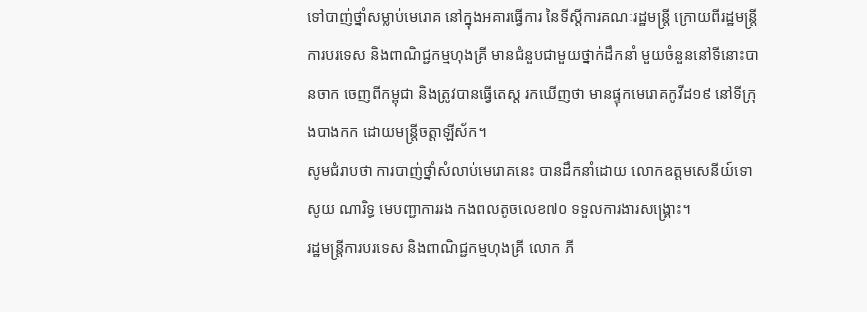ទៅបាញ់ថ្នាំសម្លាប់មេរោគ នៅក្នុងអគារធ្វើការ នៃទីស្តីការគណៈរដ្ឋមន្ត្រី ក្រោយពីរដ្ឋមន្ត្រី ការបរទេស និងពាណិជ្ជកម្មហុងគ្រី មានជំនួបជាមួយថ្នាក់ដឹកនាំ មួយចំនួននៅទីនោះបានចាក ចេញពីកម្ពុជា និងត្រូវបានធ្វើតេស្ត រកឃើញថា មានផ្ទុកមេរោគកូវីដ១៩ នៅទីក្រុងបាងកក ដោយមន្ត្រីចត្តាឡីស័ក។
សូមជំរាបថា ការបាញ់ថ្នាំសំលាប់មេរោគនេះ បានដឹកនាំដោយ លោកឧត្តមសេនីយ៍ទោ សូយ ណារិទ្ធ មេបញ្ជាការរង កងពលតូចលេខ៧០ ទទួលការងារសង្គ្រោះ។
រដ្ឋមន្ត្រីការបរទេស និងពាណិជ្ជកម្មហុងគ្រី លោក ភី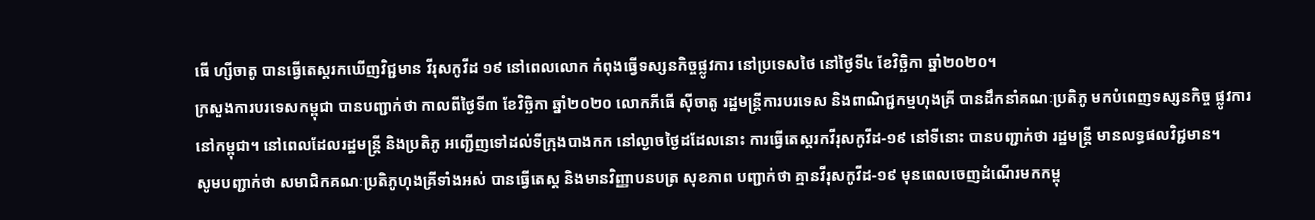ធើ ហ្សីចាតូ បានធ្វើតេស្តរកឃើញវិជ្ជមាន វីរុសកូវីដ ១៩ នៅពេលលោក កំពុងធ្វើទស្សនកិច្ចផ្លូវការ នៅប្រទេសថៃ នៅថ្ងៃទី៤ ខែវិច្ឆិកា ឆ្នាំ២០២០។
ក្រសួងការបរទេសកម្ពុជា បានបញ្ជាក់ថា កាលពីថ្ងៃទី៣ ខែវិច្ឆិកា ឆ្នាំ២០២០ លោកភីធើ ស៊ីចាតូ រដ្ឋមន្ត្រីការបរទេស និងពាណិជ្ជកម្មហុងគ្រី បានដឹកនាំគណៈប្រតិភូ មកបំពេញទស្សនកិច្ច ផ្លូវការ នៅកម្ពុជា។ នៅពេលដែលរដ្ឋមន្ត្រី និងប្រតិភូ អញ្ជើញទៅដល់ទីក្រុងបាងកក នៅល្ងាចថ្ងៃដដែលនោះ ការធ្វើតេស្តរកវីរុសកូវីដ-១៩ នៅទីនោះ បានបញ្ជាក់ថា រដ្ឋមន្ត្រី មានលទ្ធផលវិជ្ជមាន។
សូមបញ្ជាក់ថា សមាជិកគណៈប្រតិភូហុងគ្រីទាំងអស់ បានធ្វើតេស្ត និងមានវិញ្ញាបនបត្រ សុខភាព បញ្ជាក់ថា គ្មានវីរុសកូវីដ-១៩ មុនពេលចេញដំណើរមកកម្ពុ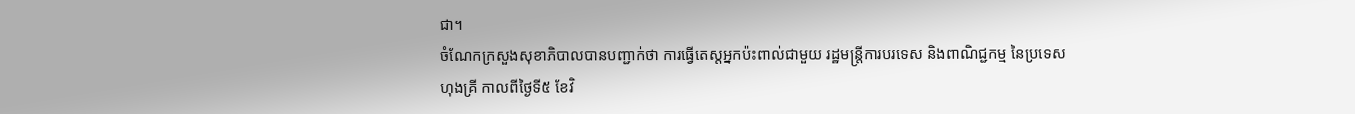ជា។
ចំណែកក្រសួងសុខាភិបាលបានបញ្ជាក់ថា ការធ្វើតេស្តអ្នកប៉ះពាល់ជាមួយ រដ្ឋមន្ត្រីការបរទេស និងពាណិជ្ជកម្ម នៃប្រទេសហុងគ្រី កាលពីថ្ងៃទី៥ ខែវិ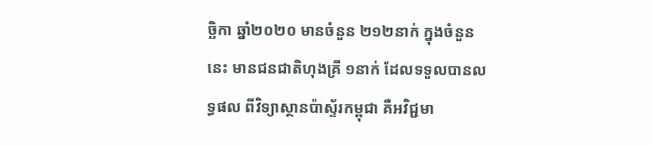ច្ឆិកា ឆ្នាំ២០២០ មានចំនួន ២១២នាក់ ក្នុងចំនួននេះ មានជនជាតិហុងគ្រី ១នាក់ ដែលទទួលបានលទ្ធផល ពីវិទ្យាស្ថានប៉ាស្ទ័រកម្ពុជា គឺអវិជ្ជមា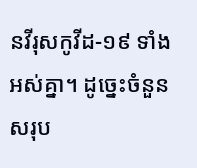នវីរុសកូវីដ-១៩ ទាំងអស់គ្នា។ ដូច្នេះចំនួនសរុប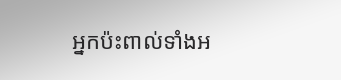អ្នកប៉ះពាល់ទាំងអ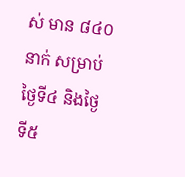ស់ មាន ៨៤០នាក់ សម្រាប់ថ្ងៃទី៤ និងថ្ងៃទី៥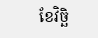ខែវិច្ឆិ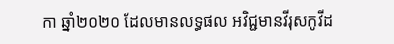កា ឆ្នាំ២០២០ ដែលមានលទ្ធផល អវិជ្ជមានវីរុសកូវីដ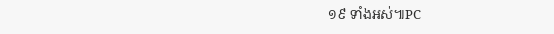១៩ ទាំងអស់៕PC